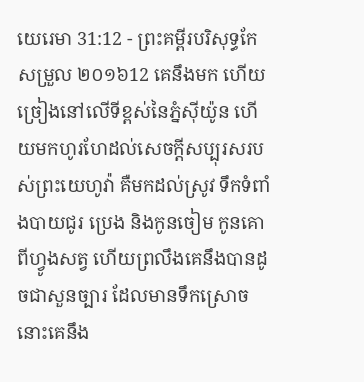យេរេមា 31:12 - ព្រះគម្ពីរបរិសុទ្ធកែសម្រួល ២០១៦12 គេនឹងមក ហើយច្រៀងនៅលើទីខ្ពស់នៃភ្នំស៊ីយ៉ូន ហើយមកហូរហែដល់សេចក្ដីសប្បុរសរបស់ព្រះយេហូវ៉ា គឺមកដល់ស្រូវ ទឹកទំពាំងបាយជូរ ប្រេង និងកូនចៀម កូនគោ ពីហ្វូងសត្វ ហើយព្រលឹងគេនឹងបានដូចជាសួនច្បារ ដែលមានទឹកស្រោច នោះគេនឹង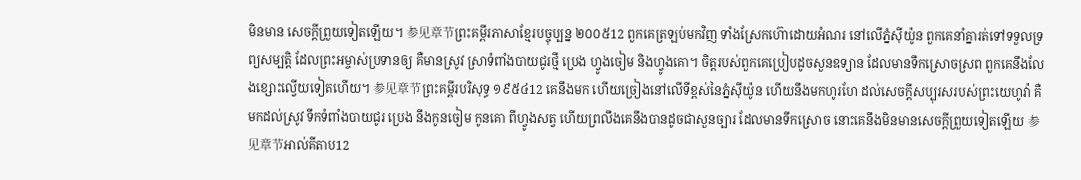មិនមាន សេចក្ដីព្រួយទៀតឡើយ។ 参见章节ព្រះគម្ពីរភាសាខ្មែរបច្ចុប្បន្ន ២០០៥12 ពួកគេត្រឡប់មកវិញ ទាំងស្រែកហ៊ោដោយអំណរ នៅលើភ្នំស៊ីយ៉ូន ពួកគេនាំគ្នារត់ទៅទទួលទ្រព្យសម្បត្តិ ដែលព្រះអម្ចាស់ប្រទានឲ្យ គឺមានស្រូវ ស្រាទំពាំងបាយជូរថ្មី ប្រេង ហ្វូងចៀម និងហ្វូងគោ។ ចិត្តរបស់ពួកគេប្រៀបដូចសួនឧទ្យាន ដែលមានទឹកស្រោចស្រព ពួកគេនឹងលែងខ្សោះល្វើយទៀតហើយ។ 参见章节ព្រះគម្ពីរបរិសុទ្ធ ១៩៥៤12 គេនឹងមក ហើយច្រៀងនៅលើទីខ្ពស់នៃភ្នំស៊ីយ៉ូន ហើយនឹងមកហូរហែ ដល់សេចក្ដីសប្បុរសរបស់ព្រះយេហូវ៉ា គឺមកដល់ស្រូវ ទឹកទំពាំងបាយជូរ ប្រេង នឹងកូនចៀម កូនគោ ពីហ្វូងសត្វ ហើយព្រលឹងគេនឹងបានដូចជាសួនច្បារ ដែលមានទឹកស្រោច នោះគេនឹងមិនមានសេចក្ដីព្រួយទៀតឡើយ 参见章节អាល់គីតាប12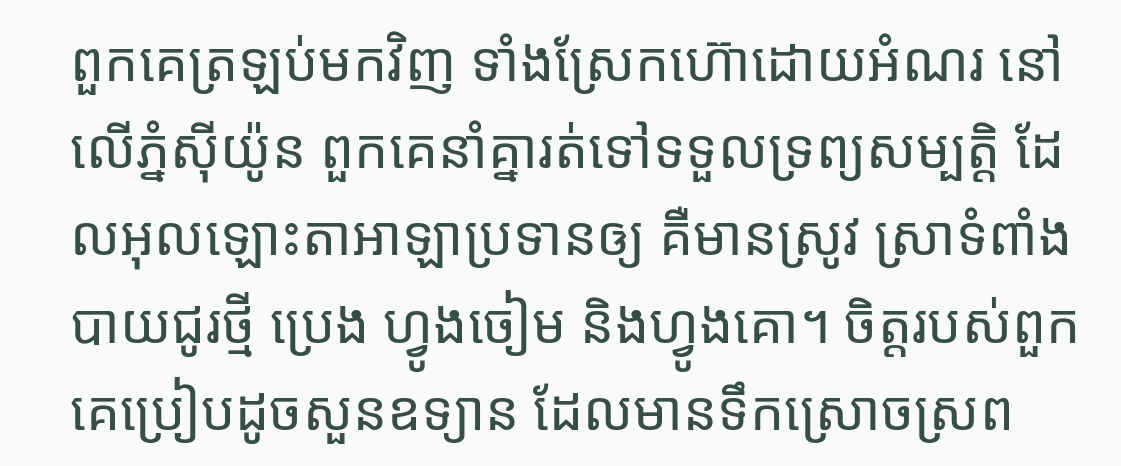ពួកគេត្រឡប់មកវិញ ទាំងស្រែកហ៊ោដោយអំណរ នៅលើភ្នំស៊ីយ៉ូន ពួកគេនាំគ្នារត់ទៅទទួលទ្រព្យសម្បត្តិ ដែលអុលឡោះតាអាឡាប្រទានឲ្យ គឺមានស្រូវ ស្រាទំពាំងបាយជូរថ្មី ប្រេង ហ្វូងចៀម និងហ្វូងគោ។ ចិត្តរបស់ពួកគេប្រៀបដូចសួនឧទ្យាន ដែលមានទឹកស្រោចស្រព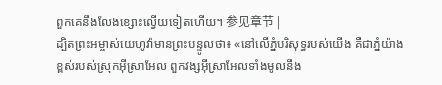ពួកគេនឹងលែងខ្សោះល្វើយទៀតហើយ។ 参见章节 |
ដ្បិតព្រះអម្ចាស់យេហូវ៉ាមានព្រះបន្ទូលថា៖ «នៅលើភ្នំបរិសុទ្ធរបស់យើង គឺជាភ្នំយ៉ាងខ្ពស់របស់ស្រុកអ៊ីស្រាអែល ពួកវង្សអ៊ីស្រាអែលទាំងមូលនឹង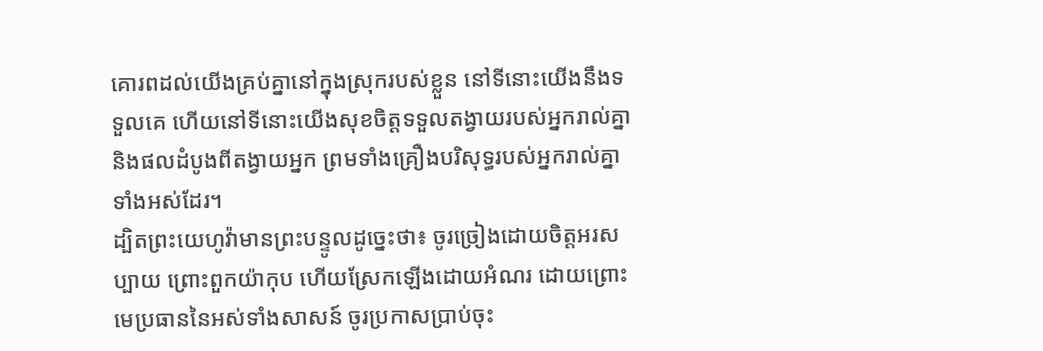គោរពដល់យើងគ្រប់គ្នានៅក្នុងស្រុករបស់ខ្លួន នៅទីនោះយើងនឹងទទួលគេ ហើយនៅទីនោះយើងសុខចិត្តទទួលតង្វាយរបស់អ្នករាល់គ្នា និងផលដំបូងពីតង្វាយអ្នក ព្រមទាំងគ្រឿងបរិសុទ្ធរបស់អ្នករាល់គ្នាទាំងអស់ដែរ។
ដ្បិតព្រះយេហូវ៉ាមានព្រះបន្ទូលដូច្នេះថា៖ ចូរច្រៀងដោយចិត្តអរសប្បាយ ព្រោះពួកយ៉ាកុប ហើយស្រែកឡើងដោយអំណរ ដោយព្រោះមេប្រធាននៃអស់ទាំងសាសន៍ ចូរប្រកាសប្រាប់ចុះ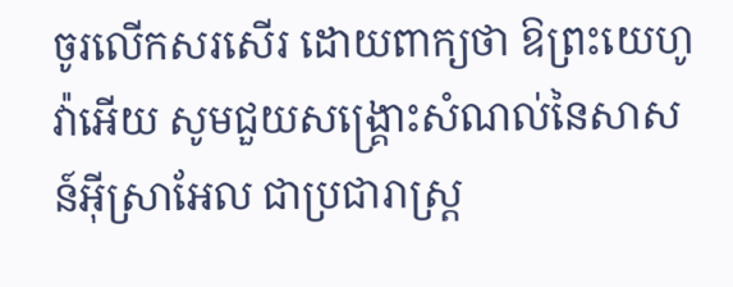ចូរលើកសរសើរ ដោយពាក្យថា ឱព្រះយេហូវ៉ាអើយ សូមជួយសង្គ្រោះសំណល់នៃសាសន៍អ៊ីស្រាអែល ជាប្រជារាស្ត្រ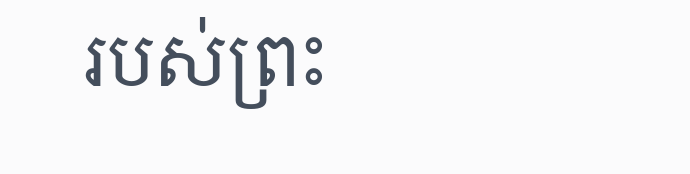របស់ព្រះ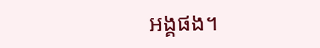អង្គផង។